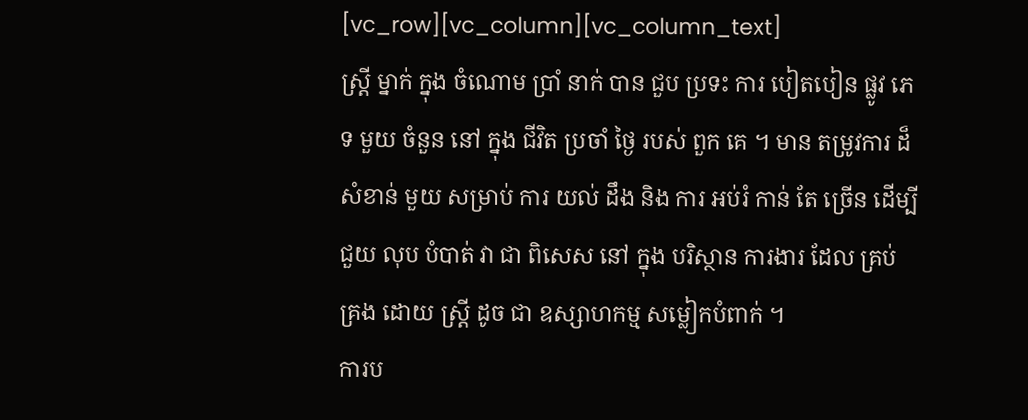[vc_row][vc_column][vc_column_text]
ស្ត្រី ម្នាក់ ក្នុង ចំណោម ប្រាំ នាក់ បាន ជួប ប្រទះ ការ បៀតបៀន ផ្លូវ ភេទ មួយ ចំនួន នៅ ក្នុង ជីវិត ប្រចាំ ថ្ងៃ របស់ ពួក គេ ។ មាន តម្រូវការ ដ៏ សំខាន់ មួយ សម្រាប់ ការ យល់ ដឹង និង ការ អប់រំ កាន់ តែ ច្រើន ដើម្បី ជួយ លុប បំបាត់ វា ជា ពិសេស នៅ ក្នុង បរិស្ថាន ការងារ ដែល គ្រប់ គ្រង ដោយ ស្ត្រី ដូច ជា ឧស្សាហកម្ម សម្លៀកបំពាក់ ។
ការប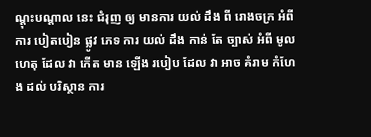ណ្តុះបណ្តាល នេះ ជំរុញ ឲ្យ មានការ យល់ ដឹង ពី រោងចក្រ អំពី ការ បៀតបៀន ផ្លូវ ភេទ ការ យល់ ដឹង កាន់ តែ ច្បាស់ អំពី មូលហេតុ ដែល វា កើត មាន ឡើង របៀប ដែល វា អាច គំរាម កំហែង ដល់ បរិស្ថាន ការ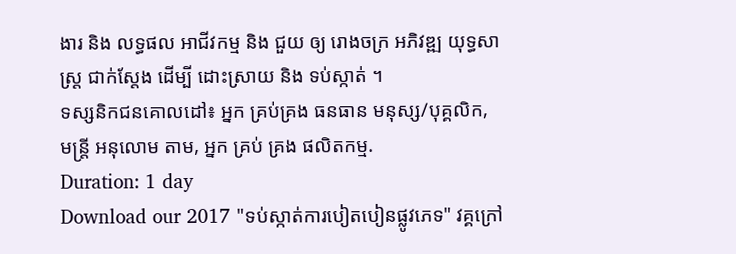ងារ និង លទ្ធផល អាជីវកម្ម និង ជួយ ឲ្យ រោងចក្រ អភិវឌ្ឍ យុទ្ធសាស្ត្រ ជាក់ស្តែង ដើម្បី ដោះស្រាយ និង ទប់ស្កាត់ ។
ទស្សនិកជនគោលដៅ៖ អ្នក គ្រប់គ្រង ធនធាន មនុស្ស/បុគ្គលិក, មន្ត្រី អនុលោម តាម, អ្នក គ្រប់ គ្រង ផលិតកម្ម.
Duration: 1 day
Download our 2017 "ទប់ស្កាត់ការបៀតបៀនផ្លូវភេទ" វគ្គក្រៅ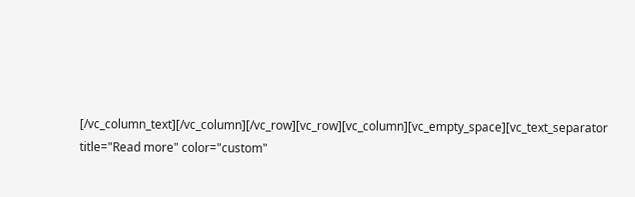[/vc_column_text][/vc_column][/vc_row][vc_row][vc_column][vc_empty_space][vc_text_separator title="Read more" color="custom"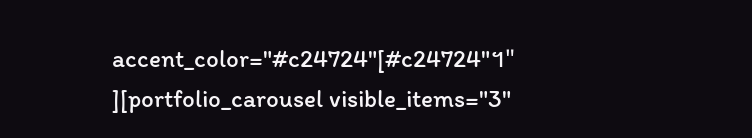accent_color="#c24724"[#c24724"។" ][portfolio_carousel visible_items="3"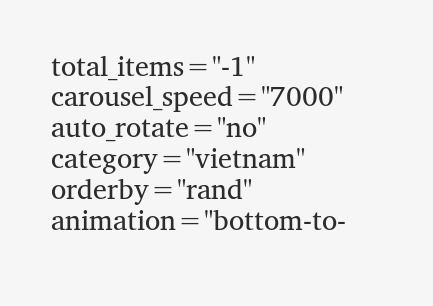total_items="-1" carousel_speed="7000" auto_rotate="no" category="vietnam" orderby="rand" animation="bottom-to-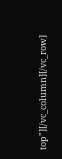top"][/vc_column][/vc_row]